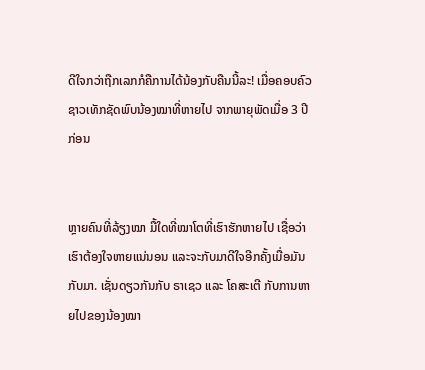ດີໃຈກວ່າຖືກເລກກໍຄືການໄດ້ນ້ອງກັບຄືນນີ້ລະ! ເມື່ອຄອບຄົວຊາວເທັກຊັດພົບນ້ອງໝາທີ່ຫາຍໄປ ຈາກພາຍຸພັດເມື່ອ 3 ປີກ່ອນ


ຫຼາຍຄົນທີ່ລ້ຽງໝາ ມື້ໃດທີ່ໝາໂຕທີ່ເຮົາຮັກຫາຍໄປ ເຊື່ອວ່າເຮົາຕ້ອງໃຈຫາຍແນ່ນອນ ແລະຈະກັບມາດີໃຈອີກຄັ້ງເມື່ອມັນກັບມາ. ເຊັ່ນດຽວກັນກັບ ຣາເຊວ ແລະ ໂຄສະເຕີ ກັບການຫາຍໄປຂອງນ້ອງໝາ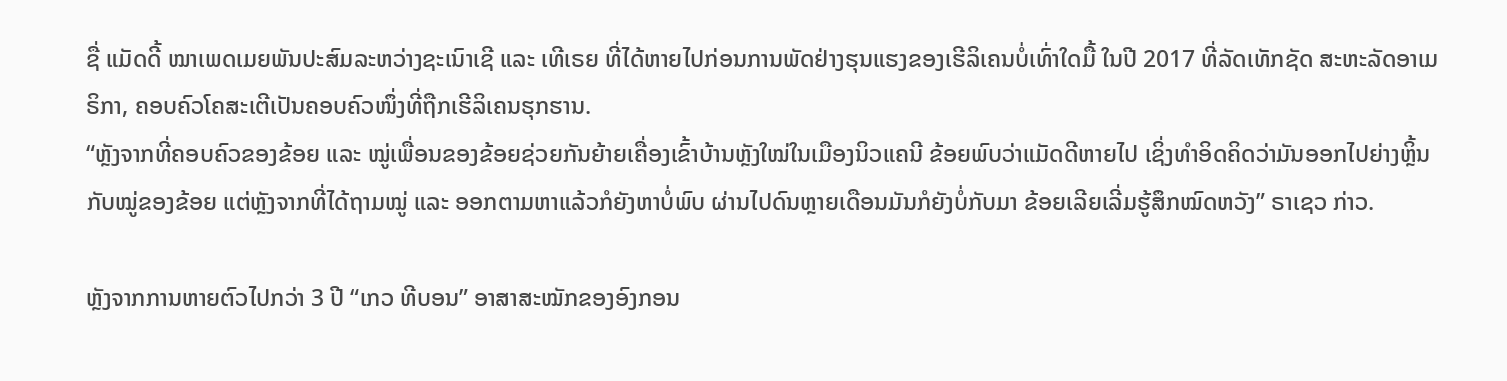ຊື່ ແມັດດີ້ ໝາເພດເມຍພັນປະສົມລະຫວ່າງຊະເນົາເຊີ ແລະ ເທີເຣຍ ທີ່ໄດ້ຫາຍໄປກ່ອນການພັດຢ່າງຮຸນແຮງຂອງເຮີລິເຄນບໍ່ເທົ່າໃດມື້ ໃນປີ 2017 ທີ່ລັດເທັກຊັດ ສະຫະລັດອາເມຣິກາ, ຄອບຄົວໂຄສະເຕີເປັນຄອບຄົວໜຶ່ງທີ່ຖືກເຮີລິເຄນຮຸກຮານ.
“ຫຼັງຈາກທີ່ຄອບຄົວຂອງຂ້ອຍ ແລະ ໝູ່ເພື່ອນຂອງຂ້ອຍຊ່ວຍກັນຍ້າຍເຄື່ອງເຂົ້າບ້ານຫຼັງໃໝ່ໃນເມືອງນິວແຄນີ ຂ້ອຍພົບວ່າແມັດດີຫາຍໄປ ເຊິ່ງທຳອິດຄິດວ່າມັນອອກໄປຍ່າງຫຼິ້ນກັບໝູ່ຂອງຂ້ອຍ ແຕ່ຫຼັງຈາກທີ່ໄດ້ຖາມໝູ່ ແລະ ອອກຕາມຫາແລ້ວກໍຍັງຫາບໍ່ພົບ ຜ່ານໄປດົນຫຼາຍເດືອນມັນກໍຍັງບໍ່ກັບມາ ຂ້ອຍເລີຍເລີ່ມຮູ້ສຶກໝົດຫວັງ” ຣາເຊວ ກ່າວ.

ຫຼັງຈາກການຫາຍຕົວໄປກວ່າ 3 ປີ “ເກວ ທີບອນ” ອາສາສະໝັກຂອງອົງກອນ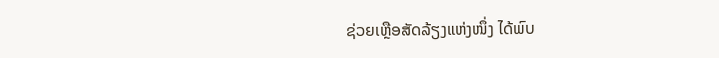ຊ່ວຍເຫຼືອສັດລ້ຽງແຫ່ງໜຶ່ງ ໄດ້ພົບ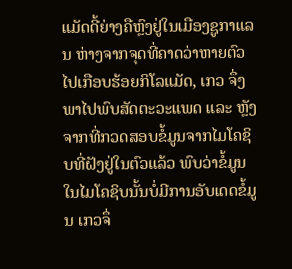ແມັດດີ້ຍ່າງຄືຫຼົງຢູ່ໃນເມືອງຊູກາແລນ ຫ່າງຈາກຈຸດທີ່ຄາດວ່າຫາຍຕົວໄປເກືອບຮ້ອຍກິໂລແມັດ, ເກວ ຈຶ່ງພາໄປພົບສັດຕະວະແພດ ແລະ ຫຼັງຈາກທີ່ກວດສອບຂໍ້ມູນຈາກໄມໂຄຊິບທີ່ຝັງຢູ່ໃນຕົວແລ້ວ ພົບວ່າຂໍ້ມູນໃນໄມໂຄຊິບນັ້ນບໍ່ມີການອັບເດດຂໍ້ມູນ ເກວຈຶ່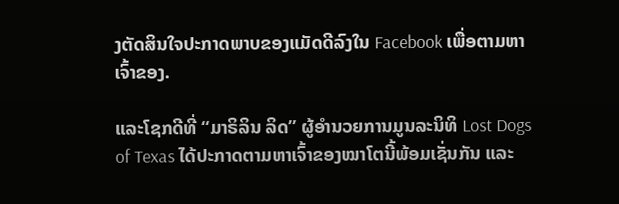ງຕັດສິນໃຈປະກາດພາບຂອງແມັດດີລົງໃນ Facebook ເພື່ອຕາມຫາເຈົ້າຂອງ.

ແລະໂຊກດີທີ່ “ມາຣິລິນ ລິດ” ຜູ້ອຳນວຍການມູນລະນິທິ Lost Dogs of Texas ໄດ້ປະກາດຕາມຫາເຈົ້າຂອງໝາໂຕນີ້ພ້ອມເຊັ່ນກັນ ແລະ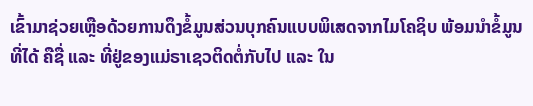ເຂົ້າມາຊ່ວຍເຫຼືອດ້ວຍການດຶງຂໍ້ມູນສ່ວນບຸກຄົນແບບພິເສດຈາກໄມໂຄຊິບ ພ້ອມນຳຂໍ້ມູນທີ່ໄດ້ ຄືຊື່ ແລະ ທີ່ຢູ່ຂອງແມ່ຣາເຊວຕິດຕໍ່ກັບໄປ ແລະ ໃນ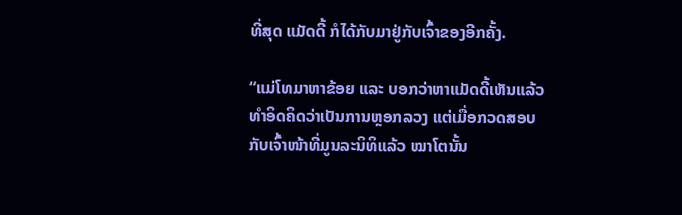ທີ່ສຸດ ແມັດດີ້ ກໍໄດ້ກັບມາຢູ່ກັບເຈົ້າຂອງອີກຄັ້ງ.

“ແມ່ໂທມາຫາຂ້ອຍ ແລະ ບອກວ່າຫາແມັດດີ້ເຫັນແລ້ວ ທຳອິດຄິດວ່າເປັນການຫຼອກລວງ ແຕ່ເມື່ອກວດສອບກັບເຈົ້າໜ້າທີ່ມູນລະນິທິແລ້ວ ໝາໂຕນັ້ນ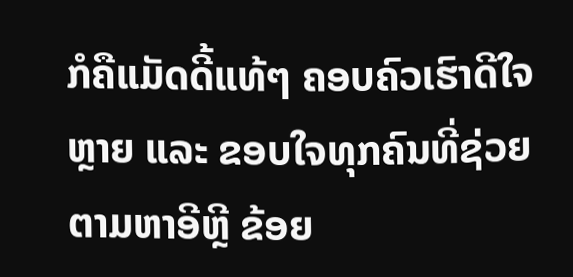ກໍຄືແມັດດີ້ແທ້ໆ ຄອບຄົວເຮົາດີໃຈຫຼາຍ ແລະ ຂອບໃຈທຸກຄົນທີ່ຊ່ວຍຕາມຫາອີຫຼີ ຂ້ອຍ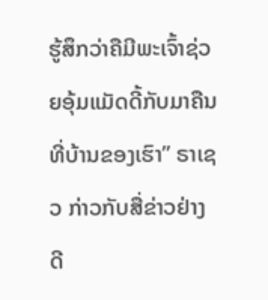ຮູ້ສຶກວ່າຄືມີພະເຈົ້າຊ່ວຍອຸ້ມແມັດດີ້ກັບມາຄືນທີ່ບ້ານຂອງເຮົາ” ຣາເຊວ ກ່າວກັບສື່ຂ່າວຢ່າງດີ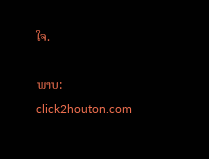ໃຈ.

ພາບ: click2houton.com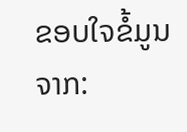ຂອບໃຈຂໍ້ມູນຈາກ: